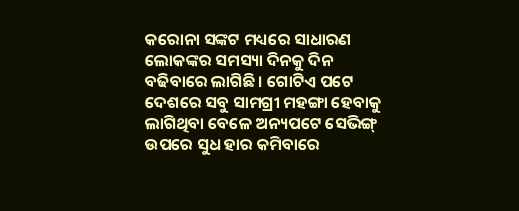କରୋନା ସଙ୍କଟ ମଧ୍ୟରେ ସାଧାରଣ ଲୋକଙ୍କର ସମସ୍ୟା ଦିନକୁ ଦିନ ବଢିବାରେ ଲାଗିଛି । ଗୋଟିଏ ପଟେ ଦେଶରେ ସବୁ ସାମଗ୍ରୀ ମହଙ୍ଗା ହେବାକୁ ଲାଗିଥିବା ବେଳେ ଅନ୍ୟପଟେ ସେଭିଙ୍ଗ୍ ଉପରେ ସୁଧ ହାର କମିବାରେ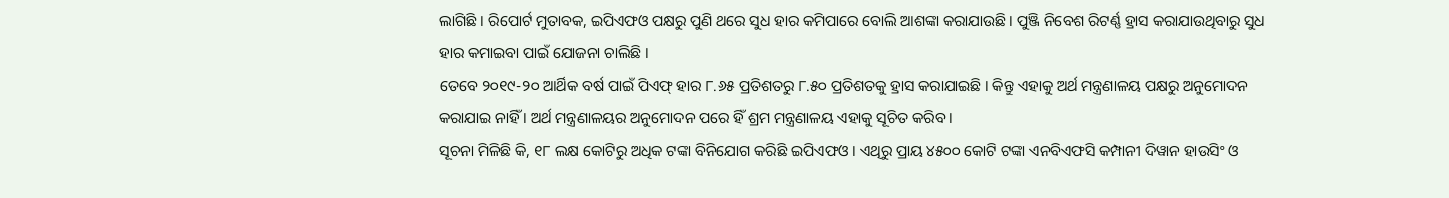ଲାଗିଛି । ରିପୋର୍ଟ ମୁତାବକ, ଇପିଏଫଓ ପକ୍ଷରୁ ପୁଣି ଥରେ ସୁଧ ହାର କମିପାରେ ବୋଲି ଆଶଙ୍କା କରାଯାଉଛି । ପୁଞ୍ଜି ନିବେଶ ରିଟର୍ଣ୍ଣ ହ୍ରାସ କରାଯାଉଥିବାରୁ ସୁଧ ହାର କମାଇବା ପାଇଁ ଯୋଜନା ଚାଲିଛି ।
ତେବେ ୨୦୧୯-୨୦ ଆର୍ଥିକ ବର୍ଷ ପାଇଁ ପିଏଫ୍ ହାର ୮.୬୫ ପ୍ରତିଶତରୁ ୮.୫୦ ପ୍ରତିଶତକୁ ହ୍ରାସ କରାଯାଇଛି । କିନ୍ତୁ ଏହାକୁ ଅର୍ଥ ମନ୍ତ୍ରଣାଳୟ ପକ୍ଷରୁ ଅନୁମୋଦନ କରାଯାଇ ନାହିଁ । ଅର୍ଥ ମନ୍ତ୍ରଣାଳୟର ଅନୁମୋଦନ ପରେ ହିଁ ଶ୍ରମ ମନ୍ତ୍ରଣାଳୟ ଏହାକୁ ସୂଚିତ କରିବ ।
ସୂଚନା ମିଳିଛି କି, ୧୮ ଲକ୍ଷ କୋଟିରୁ ଅଧିକ ଟଙ୍କା ବିନିଯୋଗ କରିଛି ଇପିଏଫଓ । ଏଥିରୁ ପ୍ରାୟ ୪୫୦୦ କୋଟି ଟଙ୍କା ଏନବିଏଫସି କମ୍ପାନୀ ଦିୱାନ ହାଉସିଂ ଓ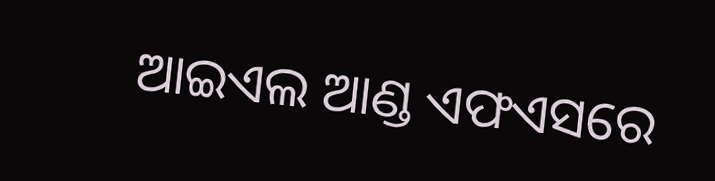ଆଇଏଲ ଆଣ୍ଡ ଏଫଏସରେ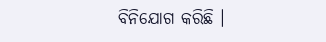ବିନିଯୋଗ କରିଛି ।